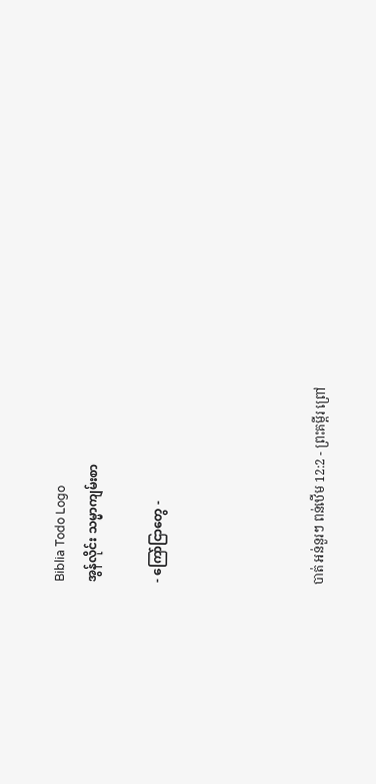Biblia Todo Logo
အွန်လိုင်း သမ္မာကျမ်းစာ

- ကြော်ငြာတွေ -




បាត់ អន់នួរៗ ពន់ឋើម 12:2 - ព្រះគម្ពីរ ព្រៅ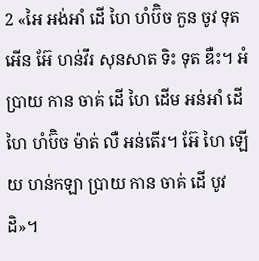2 «អៃ អង់អាំ ដើ ហៃ ហំប៊ិច កួន ចូវ ទុត អើន អ៊ែ ហន់វឹរ សុនសាត ទិះ ទុត ឌឺះ។ អំប្រាយ កាន ចាគ់ ដើ ហៃ ដើម អន់អាំ ដើ ហៃ ហំប៊ិច ម៉ាត់ លឺ អន់តើរ។ អ៊ែ ហៃ ឡើយ ហន់កឡា ប្រាយ កាន ចាគ់ ដើ បូវ ដិ»។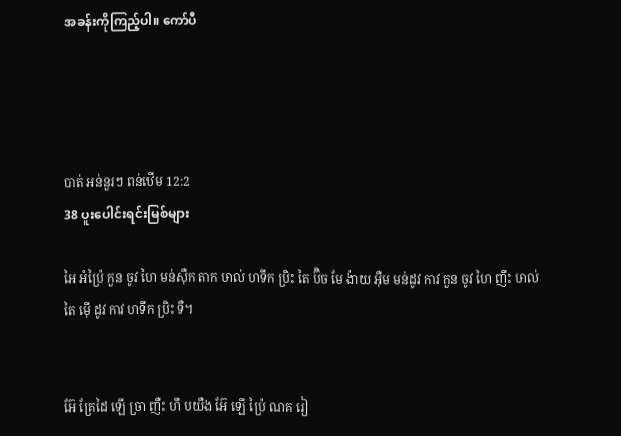အခန်းကိုကြည့်ပါ။ ကော်ပီ




បាត់ អន់នួរៗ ពន់ឋើម 12:2
38 ပူးပေါင်းရင်းမြစ်များ

អៃ អំប៉្រៃ កួន ចូវ ហៃ មន់ស៊ឺក តាក ឞាល់ ហទឹក ប្រិះ តៃ ប៊ិច មែ ង៉ាយ អ៊ឺម មន់ដូវ កាវ កួន ចូវ ហៃ ញឹះ ឞាល់ តៃ ម៉ើ ដូវ កាវ ហទឹក ប្រិះ ទឺ។


អ៊ែ គ្រែដៃ ឡើ ច្រា ញឺះ ហឹ បយឺង អ៊ែ ឡើ ប៉្រៃ ណគ រៀ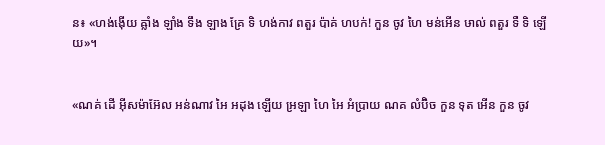ន៖ «ហង់ង៉ើយ ឝ្លាំង ឡាំង ទឹង ឡាង គ្រែ ទិ ហង់កាវ ពតួរ ប៉ាគ់ ហបក់! កួន ចូវ ហៃ មន់អើន ឞាល់ ពតួរ ទឺ ទិ ឡើយ»។


«ណគ់ ដើ អ៊ីសម៉ាអ៊ែល អន់ណាវ អៃ អដុង ឡើយ អ្រឡា ហៃ អៃ អំប្រាយ ណគ លំប៊ិច កួន ទុត អើន កួន ចូវ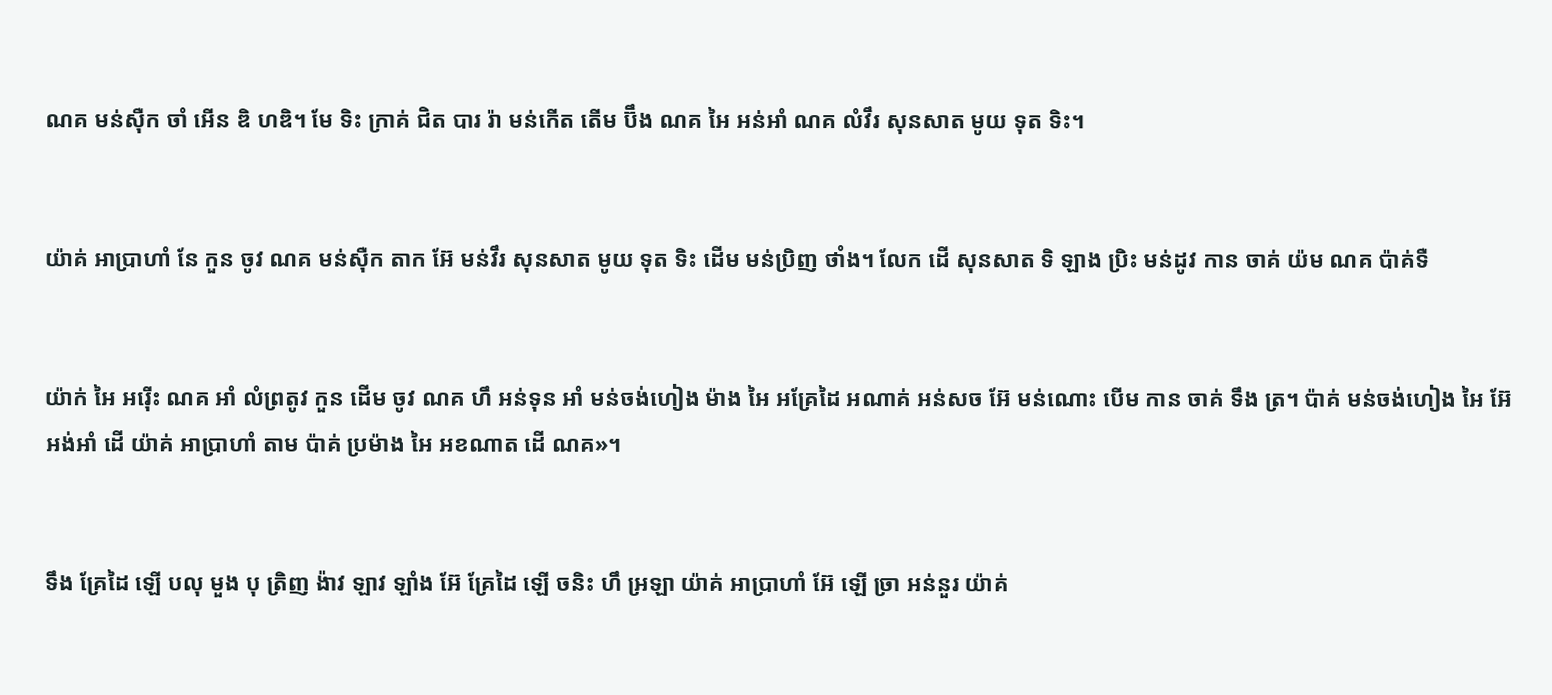ណគ មន់ស៊ឺក ចាំ អើន ឌិ ហឌិ។ មែ ទិះ ក្រាគ់ ជិត បារ រ៉ា មន់កើត តើម ប៊ឹង ណគ អៃ អន់អាំ ណគ លំវឹរ សុនសាត មូយ ទុត ទិះ។


យ៉ាគ់ អាប្រាហាំ នែ កួន ចូវ ណគ មន់ស៊ឺក តាក អ៊ែ មន់វឹរ សុនសាត មូយ ទុត ទិះ ដើម មន់ប្រិញ ថាំង។ លែក ដើ សុនសាត ទិ ឡាង ប្រិះ មន់ដូវ កាន ចាគ់ យ៉ម ណគ ប៉ាគ់ទឺ


យ៉ាក់ អៃ អរ៉ើះ ណគ អាំ លំព្រតូវ កួន ដើម ចូវ ណគ ហឹ អន់ទុន អាំ មន់ចង់ហៀង ម៉ាង អៃ អគ្រែដៃ អណាគ់ អន់សច អ៊ែ មន់ណោះ បើម កាន ចាគ់ ទឹង ត្រ។ ប៉ាគ់ មន់ចង់ហៀង អៃ អ៊ែ អង់អាំ ដើ យ៉ាគ់ អាប្រាហាំ តាម ប៉ាគ់ ប្រម៉ាង អៃ អខណាត ដើ ណគ»។


ទឹង គ្រែដៃ ឡើ បលុ មួង បុ ត្រិញ ង៉ាវ ឡាវ ឡាំង អ៊ែ គ្រែដៃ ឡើ ចនិះ ហឹ អ្រឡា យ៉ាគ់ អាប្រាហាំ អ៊ែ ឡើ ច្រា អន់នួរ យ៉ាគ់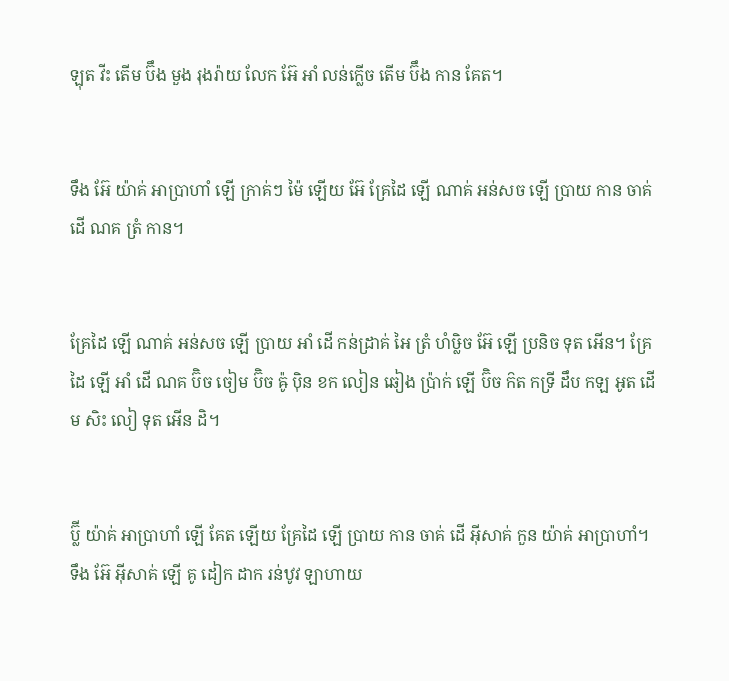ឡុត វីះ តើម ប៊ឹង មួង រុងរ៉ាយ លែក អ៊ែ អាំ លន់ក្លើច តើម ប៊ឹង កាន គែត។


ទឹង អ៊ែ យ៉ាគ់ អាប្រាហាំ ឡើ ក្រាគ់ៗ ម៉ៃ ឡើយ អ៊ែ គ្រែដៃ ឡើ ណាគ់ អន់សច ឡើ ប្រាយ កាន ចាគ់ ដើ ណគ ត្រំ កាន។


គ្រែដៃ ឡើ ណាគ់ អន់សច ឡើ ប្រាយ អាំ ដើ កន់ដ្រាគ់ អៃ ត្រំ ហំឞ្លិច អ៊ែ ឡើ ប្រនិច ទុត អើន។ គ្រែដៃ ឡើ អាំ ដើ ណគ ប៊ិច ចៀម ប៊ិច ឝ៉ូ ប៉ិន ខក លៀន ឆៀង ប៉្រាក់ ឡើ ប៊ិច ក៝ត កទ្រី ដឹប កឡ អូត ដើម សិះ លៀ ទុត អើន ដិ។


ប៊្លី យ៉ាគ់ អាប្រាហាំ ឡើ គែត ឡើយ គ្រែដៃ ឡើ ប្រាយ កាន ចាគ់ ដើ អ៊ីសាគ់ កួន យ៉ាគ់ អាប្រាហាំ។ ទឹង អ៊ែ អ៊ីសាគ់ ឡើ គូ ដៀក ដាក រន់ឋូវ ឡាហាយ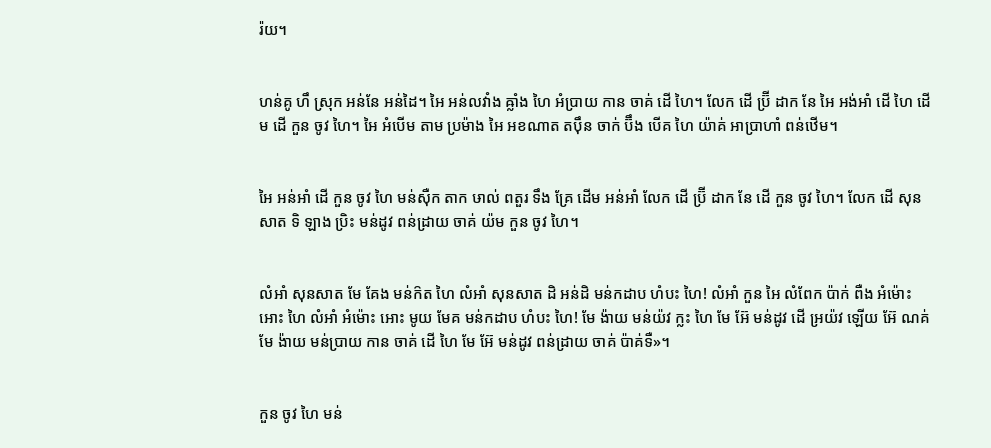រ៉យ។


ហន់គូ ហឹ ស្រុក អន់នែ អន់ដៃ។ អៃ អន់លវាំង ឝ្លាំង ហៃ អំប្រាយ កាន ចាគ់ ដើ ហៃ។ លែក ដើ ប៊្រី ដាក នែ អៃ អង់អាំ ដើ ហៃ ដើម ដើ កួន ចូវ ហៃ។ អៃ អំបើម តាម ប្រម៉ាង អៃ អខណាត តប៉ឹន ចាក់ ប៊ឹង បើគ ហៃ យ៉ាគ់ អាប្រាហាំ ពន់ឋើម។


អៃ អន់អាំ ដើ កួន ចូវ ហៃ មន់ស៊ឺក តាក ឞាល់ ពតួរ ទឹង គ្រែ ដើម អន់អាំ លែក ដើ ប៊្រី ដាក នែ ដើ កួន ចូវ ហៃ។ លែក ដើ សុនសាត ទិ ឡាង ប្រិះ មន់ដូវ ពន់ដ្រាយ ចាគ់ យ៉ម កួន ចូវ ហៃ។


លំអាំ សុនសាត មែ គែង មន់ក៝ត ហៃ លំអាំ សុនសាត ដិ អន់ដិ មន់កដាប ហំបះ ហៃ! លំអាំ កួន អៃ លំពែក ប៉ាក់ ពឺង អំម៉ោះ អោះ ហៃ លំអាំ អំម៉ោះ អោះ មូយ មែគ មន់កដាប ហំបះ ហៃ! មែ ង៉ាយ មន់យ៉វ ក្លះ ហៃ មែ អ៊ែ មន់ដូវ ដើ អ្រយ៉វ ឡើយ អ៊ែ ណគ់ មែ ង៉ាយ មន់ប្រាយ កាន ចាគ់ ដើ ហៃ មែ អ៊ែ មន់ដូវ ពន់ដ្រាយ ចាគ់ ប៉ាគ់ទឺ»។


កួន ចូវ ហៃ មន់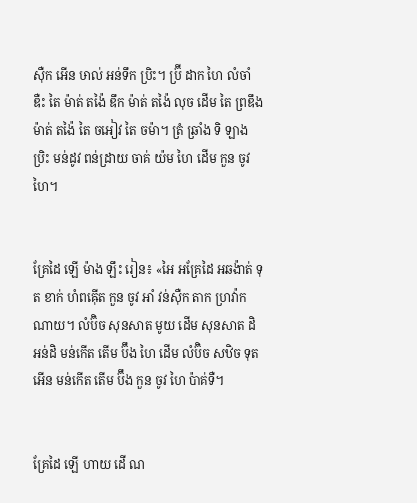ស៊ឺក អើន ឞាល់ អន់ទឹក ប្រិះ។ ប៊្រី ដាក ហៃ លំចាំ ឌឺះ តៃ ម៉ាត់ តង៉ៃ ឌឹក ម៉ាត់ តង៉ៃ លុច ដើម តៃ ព្រឌឹង ម៉ាត់ តង៉ៃ តៃ ចអៀវ តៃ ចម៉ា។ ត្រំ ឆ្រាំង ទិ ឡាង ប្រិះ មន់ដូវ ពន់ដ្រាយ ចាគ់ យ៉ម ហៃ ដើម កួន ចូវ ហៃ។


គ្រែដៃ ឡើ ម៉ាង ឡឹះ រៀន៖ «អៃ អគ្រែដៃ អឆង៉ាត់ ទុត ខាក់ ហំពឝ៉ើត កួន ចូវ អាំ វន់ស៊ឺក តាក ហ្រវ៉ាក ណាយ។ លំប៊ិច សុនសាត មូយ ដើម សុនសាត ដិ អន់ដិ មន់កើត តើម ប៊ឹង ហៃ ដើម លំប៊ិច សឋិច ទុត អើន មន់កើត តើម ប៊ឹង កួន ចូវ ហៃ ប៉ាគ់ទឺ។


គ្រែដៃ ឡើ ហាយ ដើ ណ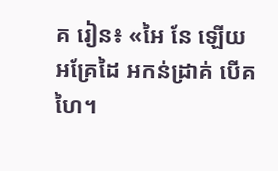គ រៀន៖ «អៃ នែ ឡើយ អគ្រែដៃ អកន់ដ្រាគ់ បើគ ហៃ។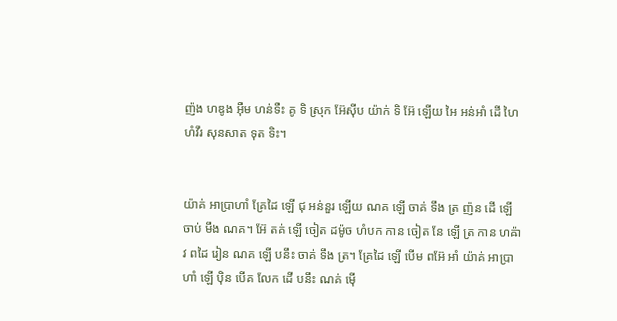ញ៉ង ហឌូង អ៊ឺម ហន់ទឺះ គូ ទិ ស្រុក អ៊ែស៊ីប យ៉ាក់ ទិ អ៊ែ ឡើយ អៃ អន់អាំ ដើ ហៃ ហំវឹរ សុនសាត ទុត ទិះ។


យ៉ាគ់ អាប្រាហាំ គ្រែដៃ ឡើ ជុ អន់នួរ ឡើយ ណគ ឡើ ចាគ់ ទឹង ត្រ ញ៉ន ដើ ឡើ ចាប់ មឹង ណគ។ អ៊ែ តគ់ ឡើ ចៀត ដម៉ូច ហំបក កាន ចៀត នែ ឡើ ត្រ កាន ហឝ៉ាវ ពដៃ រៀន ណគ ឡើ បនឹះ ចាគ់ ទឹង ត្រ។ គ្រែដៃ ឡើ បើម ពអ៊ែ អាំ យ៉ាគ់ អាប្រាហាំ ឡើ ប៉ិន បើគ លែក ដើ បនឹះ ណគ់ ម៉ើ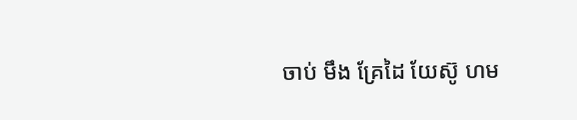ចាប់ មឹង គ្រែដៃ យែស៊ូ ហម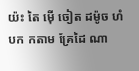យ៉ះ តៃ ម៉ើ ចៀត ដម៉ូច ហំបក កតាម គ្រែដៃ ណា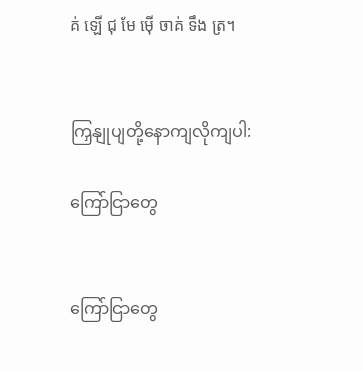គ់ ឡើ ជុ មែ ម៉ើ ចាគ់ ទឹង ត្រ។


ကြှနျုပျတို့နောကျလိုကျပါ:

ကြော်ငြာတွေ


ကြော်ငြာတွေ